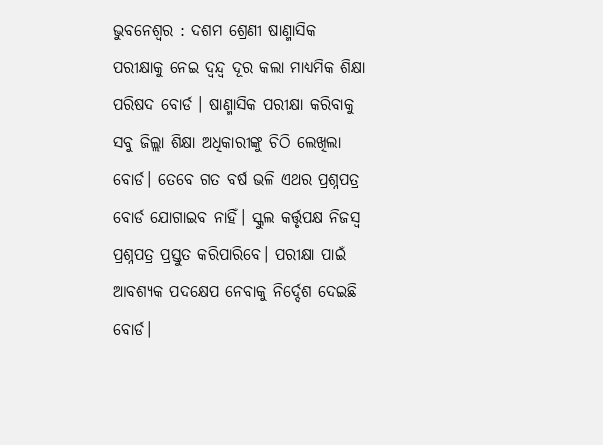ଭୁବନେଶ୍ୱର : ଦଶମ ଶ୍ରେଣୀ ଷାଣ୍ମାସିକ ପରୀକ୍ଷାକୁ ନେଇ ଦ୍ୱନ୍ଦ୍ୱ ଦୂର କଲା ମାଧ୍ୟମିକ ଶିକ୍ଷା ପରିଷଦ ବୋର୍ଡ । ଷାଣ୍ମାସିକ ପରୀକ୍ଷା କରିବାକୁ ସବୁ ଜିଲ୍ଲା ଶିକ୍ଷା ଅଧିକାରୀଙ୍କୁ ଚିଠି ଲେଖିଲା ବୋର୍ଡ। ତେବେ ଗତ ବର୍ଷ ଭଳି ଏଥର ପ୍ରଶ୍ନପତ୍ର ବୋର୍ଡ ଯୋଗାଇବ ନାହିଁ। ସ୍କୁଲ କର୍ତ୍ତୃପକ୍ଷ ନିଜସ୍ୱ ପ୍ରଶ୍ନପତ୍ର ପ୍ରସ୍ତୁତ କରିପାରିବେ। ପରୀକ୍ଷା ପାଇଁ ଆବଶ୍ୟକ ପଦକ୍ଷେପ ନେବାକୁ ନିର୍ଦ୍ଦେଶ ଦେଇଛି ବୋର୍ଡ।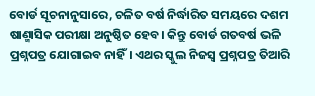ବୋର୍ଡ ସୂଚନାନୁସାରେ, ଚଳିତ ବର୍ଷ ନିର୍ଦ୍ଧାରିତ ସମୟରେ ଦଶମ ଷାଣ୍ମାସିକ ପରୀକ୍ଷା ଅନୁଷ୍ଠିତ ହେବ। କିନ୍ତୁ ବୋର୍ଡ ଗତବର୍ଷ ଭଳି ପ୍ରଶ୍ନପତ୍ର ଯୋଗାଇବ ନାହିଁ। ଏଥର ସ୍କୁଲ ନିଜସ୍ବ ପ୍ରଶ୍ନପତ୍ର ତିଆରି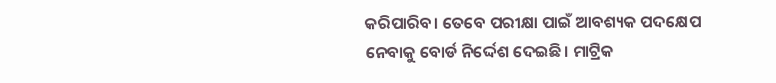କରିପାରିବ। ତେବେ ପରୀକ୍ଷା ପାଇଁ ଆବଶ୍ୟକ ପଦକ୍ଷେପ ନେବାକୁ ବୋର୍ଡ ନିର୍ଦ୍ଦେଶ ଦେଇଛି। ମାଟ୍ରିକ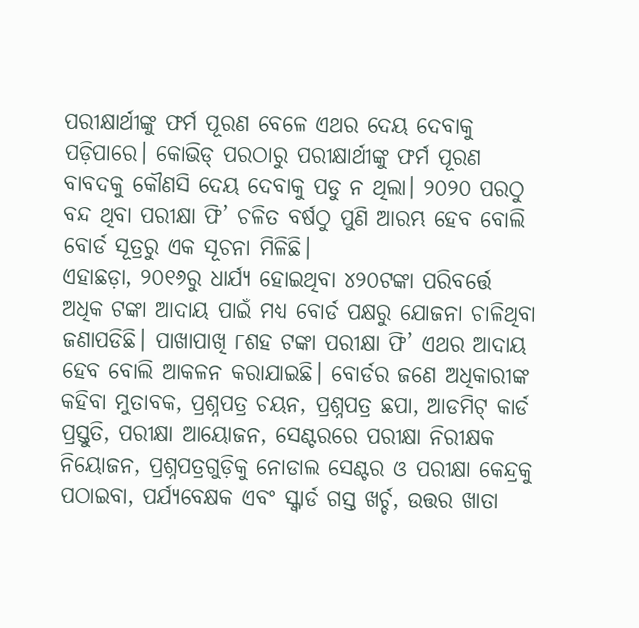ପରୀକ୍ଷାର୍ଥୀଙ୍କୁ ଫର୍ମ ପୂରଣ ବେଳେ ଏଥର ଦେୟ ଦେବାକୁ ପଡ଼ିପାରେ। କୋଭିଡ୍ ପରଠାରୁ ପରୀକ୍ଷାର୍ଥୀଙ୍କୁ ଫର୍ମ ପୂରଣ ବାବଦକୁ କୌଣସି ଦେୟ ଦେବାକୁ ପଡୁ ନ ଥିଲା। ୨୦୨୦ ପରଠୁ ବନ୍ଦ ଥିବା ପରୀକ୍ଷା ଫି’ ଚଳିତ ବର୍ଷଠୁ ପୁଣି ଆରମ୍ଭ ହେବ ବୋଲି ବୋର୍ଡ ସୂତ୍ରରୁ ଏକ ସୂଚନା ମିଳିଛି।
ଏହାଛଡ଼ା, ୨୦୧୬ରୁ ଧାର୍ଯ୍ୟ ହୋଇଥିବା ୪୨୦ଟଙ୍କା ପରିବର୍ତ୍ତେ ଅଧିକ ଟଙ୍କା ଆଦାୟ ପାଇଁ ମଧ୍ୟ ବୋର୍ଡ ପକ୍ଷରୁ ଯୋଜନା ଚାଳିଥିବା ଜଣାପଡିଛି। ପାଖାପାଖି ୮ଶହ ଟଙ୍କା ପରୀକ୍ଷା ଫି’ ଏଥର ଆଦାୟ ହେବ ବୋଲି ଆକଳନ କରାଯାଇଛି। ବୋର୍ଡର ଜଣେ ଅଧିକାରୀଙ୍କ କହିବା ମୁତାବକ, ପ୍ରଶ୍ନପତ୍ର ଚୟନ, ପ୍ରଶ୍ନପତ୍ର ଛପା, ଆଡମିଟ୍ କାର୍ଡ ପ୍ରସ୍ତୁତି, ପରୀକ୍ଷା ଆୟୋଜନ, ସେଣ୍ଟରରେ ପରୀକ୍ଷା ନିରୀକ୍ଷକ ନିୟୋଜନ, ପ୍ରଶ୍ନପତ୍ରଗୁଡ଼ିକୁ ନୋଡାଲ ସେଣ୍ଟର ଓ ପରୀକ୍ଷା କେନ୍ଦ୍ରକୁ ପଠାଇବା, ପର୍ଯ୍ୟବେକ୍ଷକ ଏବଂ ସ୍କ୍ବାର୍ଡ ଗସ୍ତ ଖର୍ଚ୍ଚ, ଉତ୍ତର ଖାତା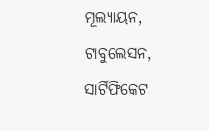ମୂଲ୍ୟାୟନ, ଟାବୁଲେସନ, ସାର୍ଟିଫିକେଟ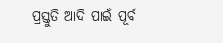ପ୍ରସ୍ତୁତି ଆଦି ପାଇଁ ପୂର୍ବ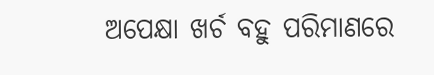ଅପେକ୍ଷା ଖର୍ଚ ବହୁ ପରିମାଣରେ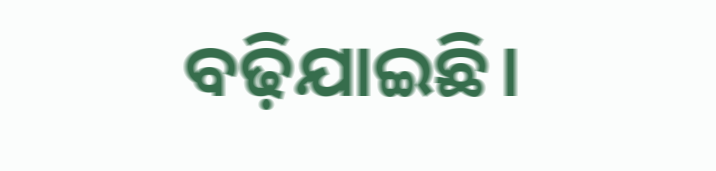ବଢ଼ିଯାଇଛି।